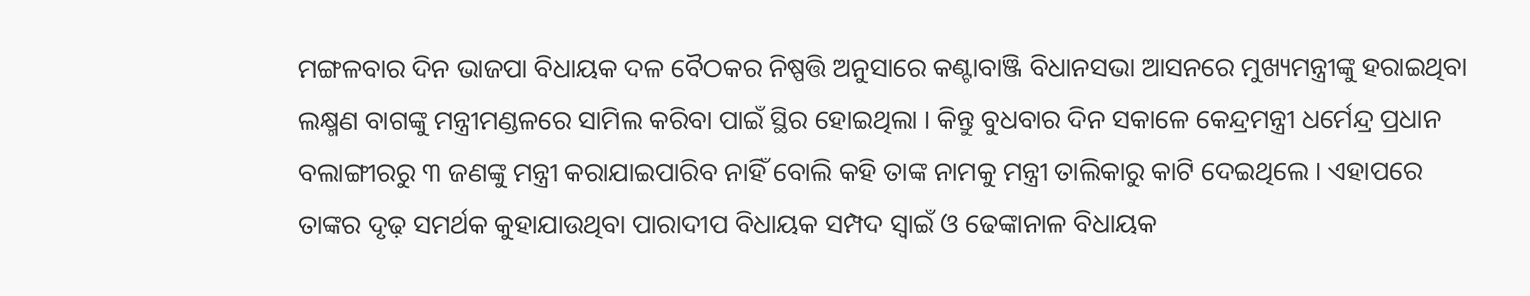ମଙ୍ଗଳବାର ଦିନ ଭାଜପା ବିଧାୟକ ଦଳ ବୈଠକର ନିଷ୍ପତ୍ତି ଅନୁସାରେ କଣ୍ଟାବାଞ୍ଜି ବିଧାନସଭା ଆସନରେ ମୁଖ୍ୟମନ୍ତ୍ରୀଙ୍କୁ ହରାଇଥିବା ଲକ୍ଷ୍ମଣ ବାଗଙ୍କୁ ମନ୍ତ୍ରୀମଣ୍ଡଳରେ ସାମିଲ କରିବା ପାଇଁ ସ୍ଥିର ହୋଇଥିଲା । କିନ୍ତୁ ବୁଧବାର ଦିନ ସକାଳେ କେନ୍ଦ୍ରମନ୍ତ୍ରୀ ଧର୍ମେନ୍ଦ୍ର ପ୍ରଧାନ ବଲାଙ୍ଗୀରରୁ ୩ ଜଣଙ୍କୁ ମନ୍ତ୍ରୀ କରାଯାଇପାରିବ ନାହିଁ ବୋଲି କହି ତାଙ୍କ ନାମକୁ ମନ୍ତ୍ରୀ ତାଲିକାରୁ କାଟି ଦେଇଥିଲେ । ଏହାପରେ ତାଙ୍କର ଦୃଢ଼ ସମର୍ଥକ କୁହାଯାଉଥିବା ପାରାଦୀପ ବିଧାୟକ ସମ୍ପଦ ସ୍ୱାଇଁ ଓ ଢେଙ୍କାନାଳ ବିଧାୟକ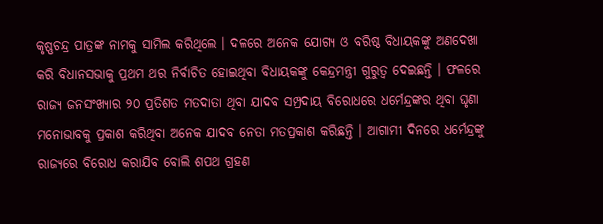କୃଷ୍ଣଚନ୍ଦ୍ର ପାତ୍ରଙ୍କ ନାମକୁ ସାମିଲ କରିଥିଲେ । ଦଳରେ ଅନେକ ଯୋଗ୍ୟ ଓ ବରିଷ୍ଠ ବିଧାୟକଙ୍କୁ ଅଣଦେଖା କରି ବିଧାନସଭାକୁ ପ୍ରଥମ ଥର ନିର୍ବାଚିତ ହୋଇଥିବା ବିଧାୟକଙ୍କୁ କେନ୍ଦ୍ରମନ୍ତ୍ରୀ ଗୁରୁତ୍ୱ ଦେଇଛନ୍ତି । ଫଳରେ ରାଜ୍ୟ ଜନସଂଖ୍ୟାର ୨୦ ପ୍ରତିଶତ ମତଦାତା ଥିବା ଯାଦବ ସମ୍ପ୍ରଦାୟ ବିରୋଧରେ ଧର୍ମେନ୍ଦ୍ରଙ୍କର ଥିବା ଘୃଣା ମନୋଭାବକୁ ପ୍ରକାଶ କରିଥିବା ଅନେକ ଯାଦବ ନେତା ମତପ୍ରକାଶ କରିଛନ୍ତି । ଆଗାମୀ ଦିନରେ ଧର୍ମେନ୍ଦ୍ରଙ୍କୁ ରାଜ୍ୟରେ ବିରୋଧ କରାଯିବ ବୋଲି ଶପଥ ଗ୍ରହଣ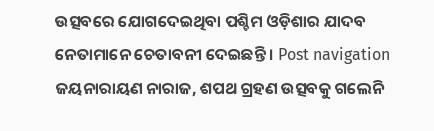ଉତ୍ସବରେ ଯୋଗଦେଇଥିବା ପଶ୍ଚିମ ଓଡ଼ିଶାର ଯାଦବ ନେତାମାନେ ଚେତାବନୀ ଦେଇଛନ୍ତି । Post navigation ଜୟନାରାୟଣ ନାରାଜ, ଶପଥ ଗ୍ରହଣ ଉତ୍ସବକୁ ଗଲେନି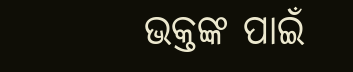ଭକ୍ତଙ୍କ ପାଇଁ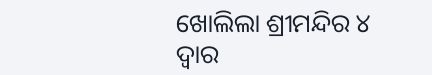ଖୋଲିଲା ଶ୍ରୀମନ୍ଦିର ୪ ଦ୍ୱାର